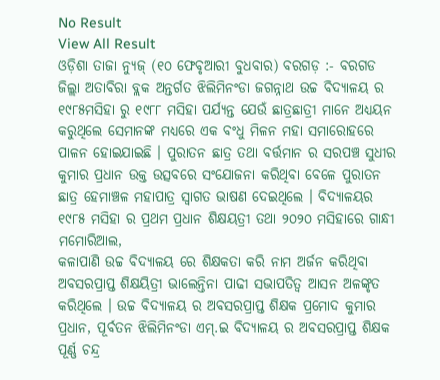No Result
View All Result
ଓଡ଼ିଶା ତାଜା ନ୍ୟୁଜ୍ (୧୦ ଫେବୃଆରୀ ବୁଧବାର) ବରଗଡ଼ :- ବରଗଡ ଜିଲ୍ଲା ଅତାବିରା ବ୍ଲକ ଅନ୍ତର୍ଗତ ଝିଲିମିନଂଡା ଜଗନ୍ନାଥ ଉଚ୍ଚ ବିଦ୍ୟାଳୟ ର ୧୯୮୫ମସିହା ରୁ ୧୯୮୮ ମସିହା ପର୍ଯ୍ୟନ୍ତ ଯେଉଁ ଛାତ୍ରଛାତ୍ରୀ ମାନେ ଅଧ୍ୟୟନ କରୁଥିଲେ ସେମାନଙ୍କ ମଧ୍ୟରେ ଏକ ବଂଧୁ ମିଳନ ମହା ସମାରୋହରେ ପାଳନ ହୋଇଯାଇଛି । ପୁରାତନ ଛାତ୍ର ତଥା ବର୍ତ୍ତମାନ ର ସରପଞ୍ଚ ସୁଧୀର କୁମାର ପ୍ରଧାନ ଉକ୍ତ ଉତ୍ସବରେ ସଂଯୋଜନା କରିଥିବା ବେଳେ ପୁରାତନ ଛାତ୍ର ହେମାଞ୍ଚଳ ମହାପାତ୍ର ସ୍ୱାଗତ ଭାଷଣ ଦେଇଥିଲେ । ବିଦ୍ୟାଳୟର ୧୯୮୫ ମସିହା ର ପ୍ରଥମ ପ୍ରଧାନ ଶିକ୍ଷୟତ୍ରୀ ତଥା ୨୦୨୦ ମସିହାରେ ଗାନ୍ଧୀ ମମୋରିଆଲ,
କଳାପାଣି ଉଚ୍ଚ ବିଦ୍ୟାଳୟ ରେ ଶିକ୍ଷକତା କରି ନାମ ଅର୍ଜନ କରିଥିବା ଅବସରପ୍ରାପ୍ତ ଶିକ୍ଷୟିତ୍ରୀ ଭାଲେନ୍ତିନା ପାଢୀ ସଭାପତିତ୍ୱ ଆସନ ଅଳଙ୍କୃତ କରିଥିଲେ । ଉଚ୍ଚ ବିଦ୍ୟାଳୟ ର ଅବସରପ୍ରାପ୍ତ ଶିକ୍ଷକ ପ୍ରମୋଦ କୁମାର ପ୍ରଧାନ, ପୂର୍ବତନ ଝିଲିମିନଂଡା ଏମ୍.ଇ ବିଦ୍ୟାଳୟ ର ଅବସରପ୍ରାପ୍ତ ଶିକ୍ଷକ ପୂର୍ଣ୍ଣ ଚନ୍ଦ୍ର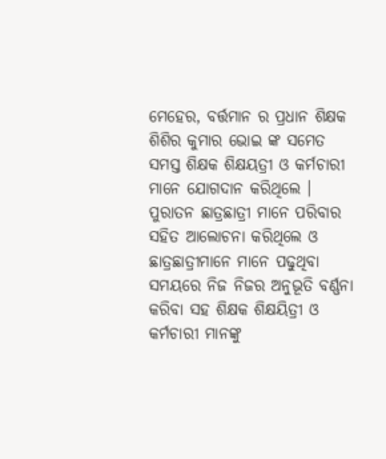ମେହେର, ବର୍ତ୍ତମାନ ର ପ୍ରଧାନ ଶିକ୍ଷକ ଶିଶିର କୁମାର ଭୋଇ ଙ୍କ ସମେତ ସମସ୍ତ ଶିକ୍ଷକ ଶିକ୍ଷୟତ୍ରୀ ଓ କର୍ମଚାରୀ ମାନେ ଯୋଗଦାନ କରିଥିଲେ । ପୁରାତନ ଛାତ୍ରଛାତ୍ରୀ ମାନେ ପରିବାର ସହିତ ଆଲୋଚନା କରିଥିଲେ ଓ ଛାତ୍ରଛାତ୍ରୀମାନେ ମାନେ ପଢୁଥିବା ସମୟରେ ନିଜ ନିଜର ଅନୁଭୂତି ବର୍ଣ୍ଣନା କରିବା ସହ ଶିକ୍ଷକ ଶିକ୍ଷୟିତ୍ରୀ ଓ କର୍ମଚାରୀ ମାନଙ୍କୁ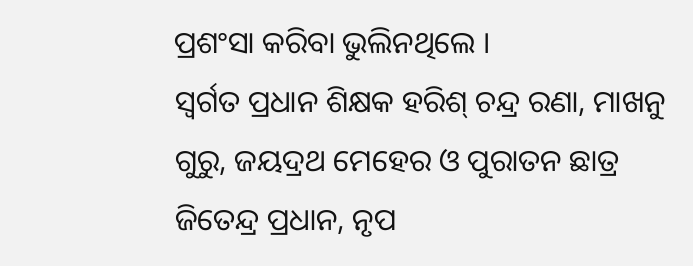ପ୍ରଶଂସା କରିବା ଭୁଲିନଥିଲେ ।
ସ୍ଵର୍ଗତ ପ୍ରଧାନ ଶିକ୍ଷକ ହରିଶ୍ ଚନ୍ଦ୍ର ରଣା, ମାଖନୁ ଗୁରୁ, ଜୟଦ୍ରଥ ମେହେର ଓ ପୁରାତନ ଛାତ୍ର ଜିତେନ୍ଦ୍ର ପ୍ରଧାନ, ନୃପ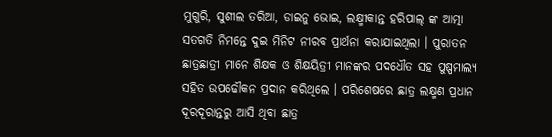ମୁଗୁରି, ସୁଶୀଲ ତରିଆ, ଡାଇନୁ ଭୋଇ, ଲକ୍ଷ୍ମୀକାନ୍ତ ହରିପାଲ୍ ଙ୍କ ଆତ୍ମା ସତଗତି ନିମନ୍ତେ ଦୁଇ ମିନିଟ ନୀରବ ପ୍ରାର୍ଥନା କରାଯାଇଥିଲା । ପୁରାତନ ଛାତ୍ରଛାତ୍ରୀ ମାନେ ଶିକ୍ଷକ ଓ ଶିକ୍ଷୟିତ୍ରୀ ମାନଙ୍କର ପଦଧୌତ ସହ ପୁଷ୍ପମାଲ୍ଯ ସହିତ ଉପଢୌକନ ପ୍ରଦାନ କରିଥିଲେ । ପରିଶେଷରେ ଛାତ୍ର ଲକ୍ଷ୍ମଣ ପ୍ରଧାନ ଦୂରଦୂରାନ୍ତରୁ ଆସି ଥିବା ଛାତ୍ର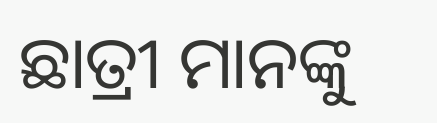ଛାତ୍ରୀ ମାନଙ୍କୁ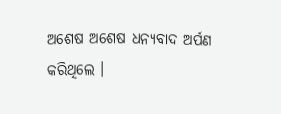ଅଶେଷ ଅଶେଷ ଧନ୍ୟବାଦ ଅର୍ପଣ କରିଥିଲେ ।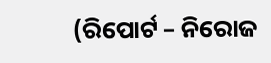(ରିପୋର୍ଟ – ନିରୋଜ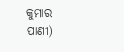କୁମାର ପାଣୀ)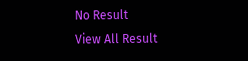No Result
View All Result